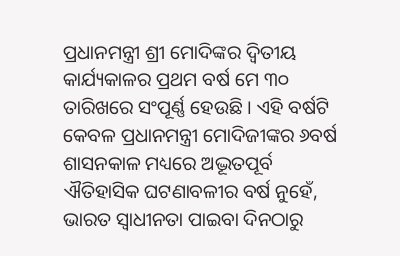ପ୍ରଧାନମନ୍ତ୍ରୀ ଶ୍ରୀ ମୋଦିଙ୍କର ଦ୍ୱିତୀୟ କାର୍ଯ୍ୟକାଳର ପ୍ରଥମ ବର୍ଷ ମେ ୩୦ ତାରିଖରେ ସଂପୂର୍ଣ୍ଣ ହେଉଛି । ଏହି ବର୍ଷଟି କେବଳ ପ୍ରଧାନମନ୍ତ୍ରୀ ମୋଦିଜୀଙ୍କର ୬ବର୍ଷ ଶାସନକାଳ ମଧ୍ୟରେ ଅଦ୍ଭୂତପୂର୍ବ ଐତିହାସିକ ଘଟଣାବଳୀର ବର୍ଷ ନୁହେଁ, ଭାରତ ସ୍ୱାଧୀନତା ପାଇବା ଦିନଠାରୁ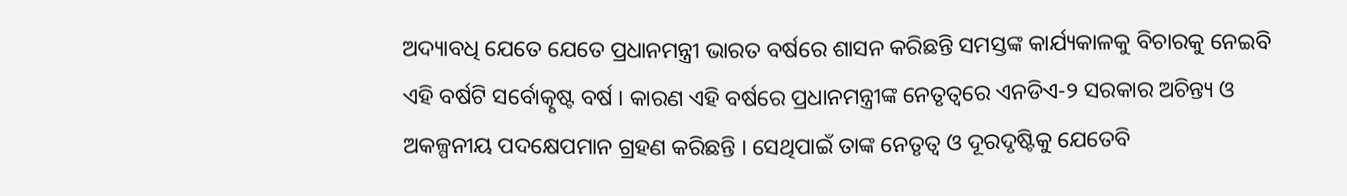ଅଦ୍ୟାବଧି ଯେତେ ଯେତେ ପ୍ରଧାନମନ୍ତ୍ରୀ ଭାରତ ବର୍ଷରେ ଶାସନ କରିଛନ୍ତି ସମସ୍ତଙ୍କ କାର୍ଯ୍ୟକାଳକୁ ବିଚାରକୁ ନେଇବି ଏହି ବର୍ଷଟି ସର୍ବୋତ୍କୃଷ୍ଟ ବର୍ଷ । କାରଣ ଏହି ବର୍ଷରେ ପ୍ରଧାନମନ୍ତ୍ରୀଙ୍କ ନେତୃତ୍ୱରେ ଏନଡିଏ-୨ ସରକାର ଅଚିନ୍ତ୍ୟ ଓ ଅକଳ୍ପନୀୟ ପଦକ୍ଷେପମାନ ଗ୍ରହଣ କରିଛନ୍ତି । ସେଥିପାଇଁ ତାଙ୍କ ନେତୃତ୍ୱ ଓ ଦୂରଦୃଷ୍ଟିକୁ ଯେତେବି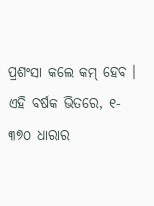ପ୍ରଶଂସା କଲେ କମ୍ ହେବ ।
ଏହି ବର୍ଷକ ଭିତରେ, ୧- ୩୭୦ ଧାରାର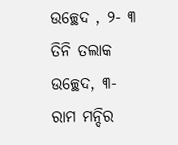ଉଚ୍ଛେଦ , ୨- ୩ ତିନି ତଲାକ ଉଚ୍ଛେଦ, ୩- ରାମ ମନ୍ଦିର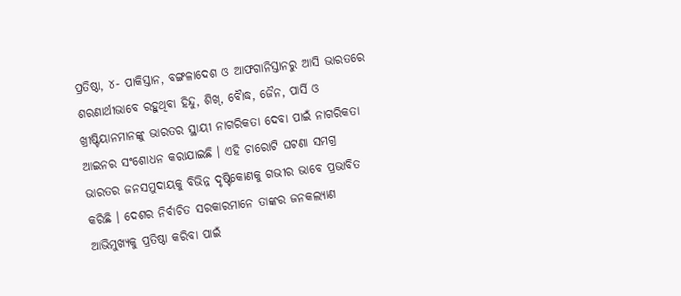ପ୍ରତିଷ୍ଠା, ୪- ପାକିସ୍ତାନ, ବଙ୍ଗଳାଦେଶ ଓ ଆଫଗାନିସ୍ତାନରୁ ଆସି ଭାରତରେ ଶରଣାର୍ଥୀଭାବେ ରହୁଥିବା ହିନ୍ଦୁ, ଶିଖ୍, ବୈାଦ୍ଧ, ଜୈନ, ପାର୍ସି ଓ ଖ୍ରୀଷ୍ଟିୟାନମାନଙ୍କୁ ଭାରତର ସ୍ଥାୟୀ ନାଗରିକତା ଦେବା ପାଇଁ ନାଗରିକତା ଆଇନର ସଂଶୋଧନ କରାଯାଇଛି । ଏହି ଚାରୋଟି ଘଟଣା ସମଗ୍ର ଭାରତର ଜନସମୁଦାୟକୁ ବିଭିନ୍ନ ଦୃଷ୍ଟିକୋଣକୁ ଗଭୀର ଭାବେ ପ୍ରଭାବିତ କରିଛି । ଦେଶର ନିର୍ବାଚିତ ସରକାରମାନେ ତାଙ୍କର ଜନକଲ୍ୟାଣ ଆଭିମୁଖ୍ୟକୁ ପ୍ରତିଷ୍ଠା କରିବା ପାଇଁ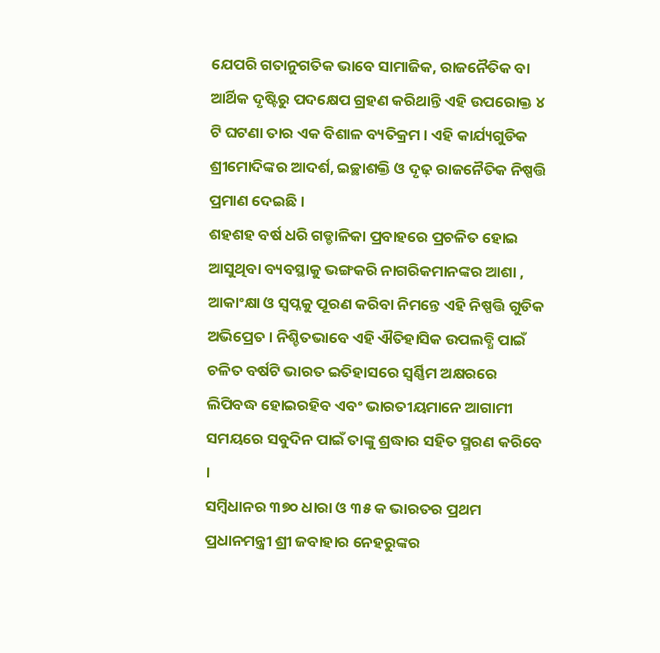ଯେପରି ଗତାନୁଗତିକ ଭାବେ ସାମାଜିକ, ରାଜନୈତିକ ବା ଆର୍ଥିକ ଦୃଷ୍ଟିରୁ ପଦକ୍ଷେପ ଗ୍ରହଣ କରିଥାନ୍ତି ଏହି ଉପରୋକ୍ତ ୪ ଟି ଘଟଣା ତାର ଏକ ବିଶାଳ ବ୍ୟତିକ୍ରମ । ଏହି କାର୍ଯ୍ୟଗୁଡିକ ଶ୍ରୀମୋଦିଙ୍କର ଆଦର୍ଶ, ଇଚ୍ଛାଶକ୍ତି ଓ ଦୃଢ଼ ରାଜନୈତିକ ନିଷ୍ପତ୍ତି ପ୍ରମାଣ ଦେଇଛି ।
ଶହଶହ ବର୍ଷ ଧରି ଗଡ୍ଡାଳିକା ପ୍ରବାହରେ ପ୍ରଚଳିତ ହୋଇ ଆସୁଥିବା ବ୍ୟବସ୍ଥାକୁ ଭଙ୍ଗକରି ନାଗରିକମାନଙ୍କର ଆଶା , ଆକାଂକ୍ଷା ଓ ସ୍ୱପ୍ନକୁ ପୂରଣ କରିବା ନିମନ୍ତେ ଏହି ନିଷ୍ପତ୍ତି ଗୁଡିକ ଅଭିପ୍ରେତ । ନିଶ୍ଚିତଭାବେ ଏହି ଐତିହାସିକ ଉପଲବ୍ଧି ପାଇଁ ଚଳିତ ବର୍ଷଟି ଭାରତ ଇତିହାସରେ ସ୍ୱର୍ଣ୍ଣିମ ଅକ୍ଷରରେ ଲିପିବଦ୍ଧ ହୋଇରହିବ ଏବଂ ଭାରତୀୟମାନେ ଆଗାମୀ ସମୟରେ ସବୁଦିନ ପାଇଁ ତାଙ୍କୁ ଶ୍ରଦ୍ଧାର ସହିତ ସ୍ମରଣ କରିବେ ।
ସମ୍ବିଧାନର ୩୭୦ ଧାରା ଓ ୩୫ କ ଭାରତର ପ୍ରଥମ ପ୍ରଧାନମନ୍ତ୍ରୀ ଶ୍ରୀ ଜବାହାର ନେହରୁଙ୍କର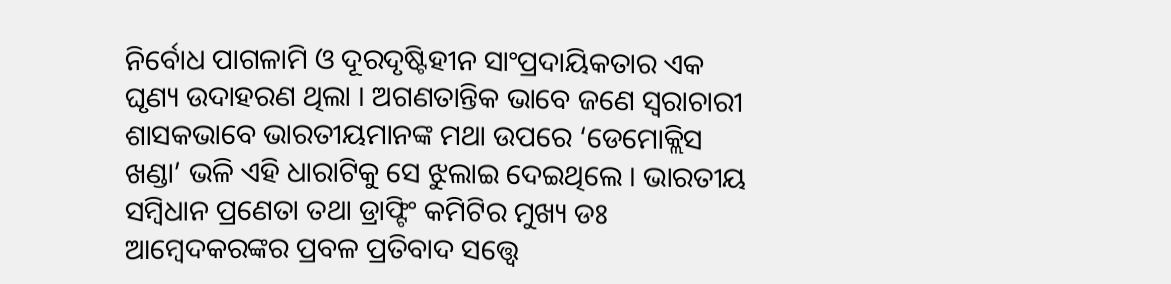ନିର୍ବୋଧ ପାଗଳାମି ଓ ଦୂରଦୃଷ୍ଟିହୀନ ସାଂପ୍ରଦାୟିକତାର ଏକ ଘୃଣ୍ୟ ଉଦାହରଣ ଥିଲା । ଅଗଣତାନ୍ତିକ ଭାବେ ଜଣେ ସ୍ୱରାଚାରୀ ଶାସକଭାବେ ଭାରତୀୟମାନଙ୍କ ମଥା ଉପରେ ‘ଡେମୋକ୍ଲିସ ଖଣ୍ଡା’ ଭଳି ଏହି ଧାରାଟିକୁ ସେ ଝୁଲାଇ ଦେଇଥିଲେ । ଭାରତୀୟ ସମ୍ବିଧାନ ପ୍ରଣେତା ତଥା ଡ୍ରାଫ୍ଟିଂ କମିଟିର ମୁଖ୍ୟ ଡଃ ଆମ୍ବେଦକରଙ୍କର ପ୍ରବଳ ପ୍ରତିବାଦ ସତ୍ତ୍ୱେ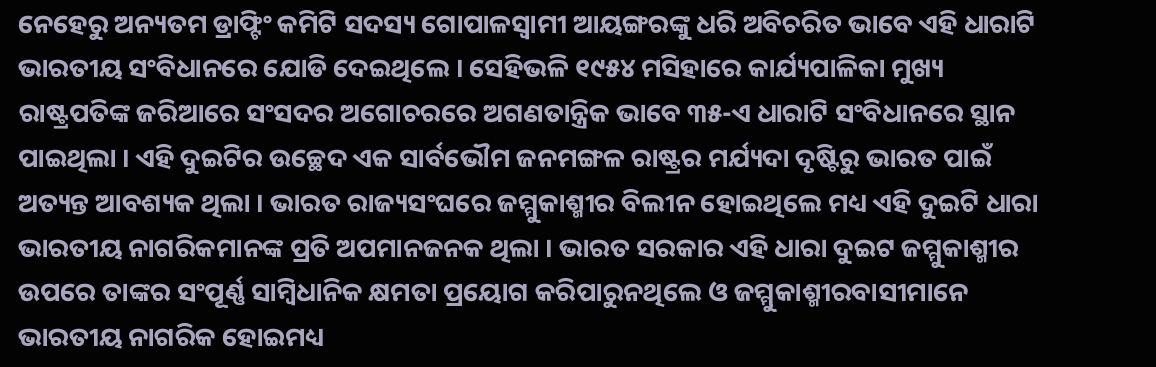ନେହେରୁ ଅନ୍ୟତମ ଡ୍ରାଫ୍ଟିଂ କମିଟି ସଦସ୍ୟ ଗୋପାଳସ୍ୱାମୀ ଆୟଙ୍ଗରଙ୍କୁ ଧରି ଅବିଚରିତ ଭାବେ ଏହି ଧାରାଟି ଭାରତୀୟ ସଂବିଧାନରେ ଯୋଡି ଦେଇଥିଲେ । ସେହିଭଳି ୧୯୫୪ ମସିହାରେ କାର୍ଯ୍ୟପାଳିକା ମୁଖ୍ୟ ରାଷ୍ଟ୍ରପତିଙ୍କ ଜରିଆରେ ସଂସଦର ଅଗୋଚରରେ ଅଗଣତାନ୍ତ୍ରିକ ଭାବେ ୩୫-ଏ ଧାରାଟି ସଂବିଧାନରେ ସ୍ଥାନ ପାଇଥିଲା । ଏହି ଦୁଇଟିର ଉଚ୍ଛେଦ ଏକ ସାର୍ବଭୌମ ଜନମଙ୍ଗଳ ରାଷ୍ଟ୍ରର ମର୍ଯ୍ୟଦା ଦୃଷ୍ଟିରୁ ଭାରତ ପାଇଁ ଅତ୍ୟନ୍ତ ଆବଶ୍ୟକ ଥିଲା । ଭାରତ ରାଜ୍ୟସଂଘରେ ଜମ୍ମୁକାଶ୍ମୀର ବିଲୀନ ହୋଇଥିଲେ ମଧ୍ୟ ଏହି ଦୁଇଟି ଧାରା ଭାରତୀୟ ନାଗରିକମାନଙ୍କ ପ୍ରତି ଅପମାନଜନକ ଥିଲା । ଭାରତ ସରକାର ଏହି ଧାରା ଦୁଇଟ ଜମ୍ମୁକାଶ୍ମୀର ଉପରେ ତାଙ୍କର ସଂପୂର୍ଣ୍ଣ ସାମ୍ବିଧାନିକ କ୍ଷମତା ପ୍ରୟୋଗ କରିପାରୁନଥିଲେ ଓ ଜମ୍ମୁକାଶ୍ମୀରବାସୀମାନେ ଭାରତୀୟ ନାଗରିକ ହୋଇମଧ୍ୟ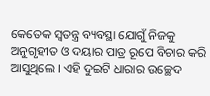କେତେକ ସ୍ୱତନ୍ତ୍ର ବ୍ୟବସ୍ଥା ଯୋଗୁଁ ନିଜକୁ ଅନୁଗୃହୀତ ଓ ଦୟାର ପାତ୍ର ରୂପେ ବିଚାର କରି ଆସୁଥିଲେ । ଏହି ଦୁଇଟି ଧାରାର ଉଚ୍ଛେଦ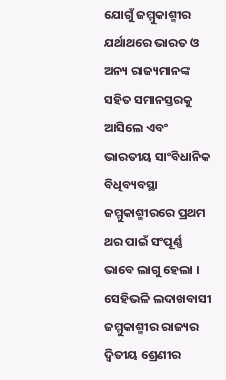ଯୋଗୁଁ ଜମ୍ମୁକାଶ୍ମୀର ଯର୍ଥାଥରେ ଭାରତ ଓ ଅନ୍ୟ ରାଜ୍ୟମାନଙ୍କ ସହିତ ସମାନସ୍ତରକୁ ଆସିଲେ ଏବଂ ଭାରତୀୟ ସାଂବିଧାନିକ ବିଧିବ୍ୟବସ୍ଥା ଜମ୍ମୁକାଶ୍ମୀରରେ ପ୍ରଥମ ଥର ପାଇଁ ସଂପୂର୍ଣ୍ଣ ଭାବେ ଲାଗୁ ହେଲା । ସେହିଭଳି ଲଦାଖବାସୀ ଜମ୍ମୁକାଶ୍ମୀର ରାଜ୍ୟର ଦ୍ୱିତୀୟ ଶ୍ରେଣୀର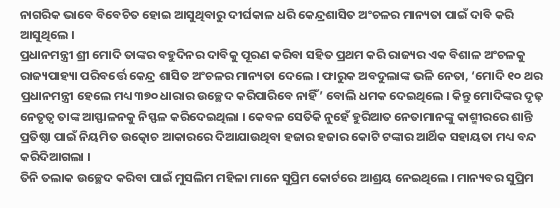ନାଗରିକ ଭାବେ ବିବେଚିତ ହୋଇ ଆସୁଥିବାରୁ ଦୀର୍ଘକାଳ ଧରି କେନ୍ଦ୍ରଶାସିତ ଅଂଚଳର ମାନ୍ୟତା ପାଇଁ ଦାବି କରି ଆସୁଥିଲେ ।
ପ୍ରଧାନମନ୍ତ୍ରୀ ଶ୍ରୀ ମୋଦି ତାଙ୍କର ବହୁଦିନର ଦାବିକୁ ପୂରଣ କରିବା ସହିତ ପ୍ରଥମ କରି ରାଜ୍ୟର ଏକ ବିଶାଳ ଅଂଚଳକୁ ରାଜ୍ୟପାହ୍ୟା ପରିବର୍ତ୍ତେ କେନ୍ଦ୍ର ଶାସିତ ଅଂଚଳର ମାନ୍ୟତା ଦେଲେ । ଫାରୁକ ଅବଦୁଲାଙ୍କ ଭଳି ନେତା, ‘ମୋଦି ୧୦ ଥର ପ୍ରଧାନମନ୍ତ୍ରୀ ହେଲେ ମଧ୍ୟ ୩୭୦ ଧାରାର ଉଚ୍ଛେଦ କରିପାରିବେ ନାହିଁ’ ବୋଲି ଧମକ ଦେଇଥିଲେ । କିନ୍ତୁ ମୋଦିଙ୍କର ଦୃଢ଼ ନେତୃତ୍ୱ ତାଙ୍କ ଆସ୍ଫାଳନକୁ ନିସ୍ଫଳ କରିଦେଇଥିଲା । କେବଳ ସେତିକି ନୁହେଁ ହୁରିଆତ ନେତାମାନଙ୍କୁ କାଶ୍ମୀରରେ ଶାନ୍ତି ପ୍ରତିଷ୍ଠା ପାଇଁ ନିୟମିତ ଉତ୍କୋଚ ଆକାରରେ ଦିଆଯାଉଥିବା ହଜାର ହଜାର କୋଟି ଟଙ୍କାର ଆର୍ଥିକ ସହାୟତା ମଧ୍ୟ ବନ୍ଦ କରିଦିଆଗଲା ।
ତିନି ତଲାକ ଉଚ୍ଛେଦ କରିବା ପାଇଁ ମୁସଲିମ ମହିଳା ମାନେ ସୁପ୍ରିମ କୋର୍ଟରେ ଆଶ୍ରୟ ନେଇଥିଲେ । ମାନ୍ୟବର ସୁପ୍ରିମ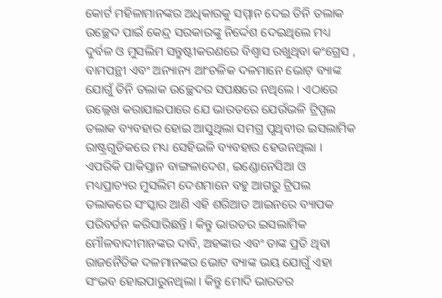କୋର୍ଟ ମହିଳାମାନଙ୍କର ଅଧିକାରକୁ ସମ୍ମାନ ଦେଇ ତିନି ତଲାକ ଉଚ୍ଛେଦ ପାଇଁ କେନ୍ଦ୍ର ସରକାରଙ୍କୁ ନିର୍ଦ୍ଦେଶ ଦେଇଥିଲେ ମଧ୍ୟ ଦୁର୍ବଳ ଓ ମୁସଲିମ ସନ୍ତୁଷ୍ଟୀକରଣରେ ବିଶ୍ୱାସ ରଖୁଥିବା କଂଗ୍ରେସ , ବାମପନ୍ଥୀ ଏବଂ ଅନ୍ୟାନ୍ୟ ଆଂଚଳିକ ଦଳମାନେ ଭୋଟ୍ ବ୍ୟାଙ୍କ ଯୋଗୁଁ ତିନି ତଲାକ ଉଚ୍ଛେଦର ସପକ୍ଷରେ ନଥିଲେ । ଏଠାରେ ଉଲ୍ଲେଖ କରାଯାଇପାରେ ଯେ ଭାରତରେ ଯେଉଁଭଳି ଟ୍ରିପ୍ପଲ ତଲାକ ବ୍ୟବହାର ହୋଇ ଆସୁଥିଲା ସମଗ୍ର ପୃଥିବୀର ଇସଲାମିକ ରାଷ୍ଟ୍ରଗୁଡିକରେ ମଧ୍ୟ ସେହିଭଳି ବ୍ୟବହାର ହେଉନଥିଲା । ଏପରିକି ପାକିସ୍ତାନ ବାଙ୍ଗଳାଦେଶ, ଇଣ୍ଡୋନେସିଆ ଓ ମଧ୍ୟପ୍ରାଚ୍ୟର ମୁସଲିମ ଦେଶମାନେ ବହୁ ଆଗରୁ ଟ୍ରିପଲ ତଲାକରେ ସଂସ୍କାର ଆଣି ଏହି ଶରିଆତ ଆଇନରେ ବ୍ୟାପକ ପରିବର୍ତନ କରିସାରିଛନ୍ତି । କିନ୍ତୁ ଭାରତର ଇସଲାମିକ ମୌଳବାଦୀମାନଙ୍କର ଦାବି, ଅହଙ୍କାର ଏବଂ ତାଙ୍କ ପ୍ରତି ଥିବା ରାଜନୈତିକ ଦଳମାନଙ୍କର ଭୋଟ ବ୍ୟାଙ୍କ ଭୟ ଯୋଗୁଁ ଏହା ସଂଭବ ହୋଇପାରୁନଥିଲା । କିନ୍ତୁ ମୋଦି ଭାରତର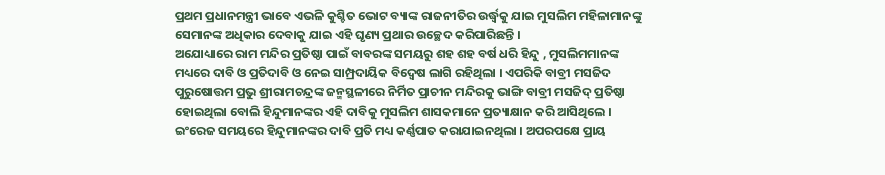ପ୍ରଥମ ପ୍ରଧାନମନ୍ତ୍ରୀ ଭାବେ ଏଭଳି କୁଶ୍ଚିତ ଭୋଟ ବ୍ୟାଙ୍କ ରାଜନୀତିର ଉର୍ଦ୍ଧ୍ୱକୁ ଯାଇ ମୁସଲିମ ମହିଳାମାନଙ୍କୁ ସେମାନଙ୍କ ଅଧିକାର ଦେବାକୁ ଯାଇ ଏହି ଘୃଣ୍ୟ ପ୍ରଥାର ଉଚ୍ଛେଦ କରିପାରିଛନ୍ତି ।
ଅଯୋଧ୍ୟାରେ ରାମ ମନ୍ଦିର ପ୍ରତିଷ୍ଠା ପାଇଁ ବାବରଙ୍କ ସମୟରୁ ଶହ ଶହ ବର୍ଷ ଧରି ହିନ୍ଦୁ , ମୁସଲିମମାନଙ୍କ ମଧ୍ୟରେ ଦାବି ଓ ପ୍ରତିଦାବି ଓ ନେଇ ସାମ୍ପ୍ରଦାୟିକ ବିଦ୍ୱେଷ ଲାଗି ରହିଥିଲା । ଏପରିକି ବାବ୍ରୀ ମସଜିଦ ପୁରୁଷୋତ୍ତମ ପ୍ରଭୁ ଶ୍ରୀରାମଚନ୍ଦ୍ରଙ୍କ ଜନ୍ମସ୍ଥଳୀରେ ନିର୍ମିତ ପ୍ରାଚୀନ ମନ୍ଦିରକୁ ଭାଙ୍ଗି ବାବ୍ରୀ ମସଜିଦ୍ ପ୍ରତିଷ୍ଠା ହୋଇଥିଲା ବୋଲି ହିନ୍ଦୁମାନଙ୍କର ଏହି ଦାବିକୁ ମୁସଲିମ ଶାସକମାନେ ପ୍ରତ୍ୟାକ୍ଷାନ କରି ଆସିଥିଲେ । ଇଂରେଜ ସମୟରେ ହିନ୍ଦୁମାନଙ୍କର ଦାବି ପ୍ରତି ମଧ୍ୟ କର୍ଣ୍ଣପାତ କରାଯାଇନଥିଲା । ଅପରପକ୍ଷେ ପ୍ରାୟ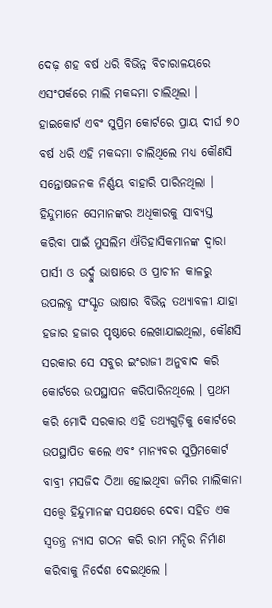ଦେଢ଼ ଶହ ବର୍ଷ ଧରି ବିଭିନ୍ନ ବିଚାରାଳୟରେ ଏସଂପର୍କରେ ମାଲି ମକଦ୍ଦମା ଚାଲିଥିଲା । ହାଇକୋର୍ଟ ଏବଂ ସୁପ୍ରିମ କୋର୍ଟରେ ପ୍ରାୟ ଦୀର୍ଘ ୭୦ ବର୍ଷ ଧରି ଏହି ମକଦ୍ଦମା ଚାଲିଥିଲେ ମଧ୍ୟ କୌଣସି ସନ୍ତୋଷଜନକ ନିର୍ଣ୍ଣୟ ବାହାରି ପାରିନଥିଲା । ହିନ୍ଦୁମାନେ ସେମାନଙ୍କର ଅଧିକାରକୁ ସାବ୍ୟସ୍ତ କରିବା ପାଇଁ ମୁସଲିମ ଐତିହାସିକମାନଙ୍କ ଦ୍ୱାରା ପାର୍ସୀ ଓ ଉର୍ଦ୍ଦୁ ଭାଷାରେ ଓ ପ୍ରାଚୀନ କାଳରୁ ଉପଲବ୍ଧ ସଂସ୍କୃତ ଭାଷାର ବିଭିନ୍ନ ତଥ୍ୟାବଳୀ ଯାହା ହଜାର ହଜାର ପୃଷ୍ଠାରେ ଲେଖାଯାଇଥିଲା, କୌଣସି ସରକାର ସେ ସବୁର ଇଂରାଜୀ ଅନୁବାଦ କରି କୋର୍ଟରେ ଉପସ୍ଥାପନ କରିପାରିନଥିଲେ । ପ୍ରଥମ କରି ମୋଦି ସରକାର ଏହି ତଥ୍ୟଗୁଡ଼ିକୁ କୋର୍ଟରେ ଉପସ୍ଥାପିତ କଲେ ଏବଂ ମାନ୍ୟବର ସୁପ୍ରିମକୋର୍ଟ ବାବ୍ରୀ ମସଜିଦ ଠିଆ ହୋଇଥିବା ଜମିର ମାଲିକାନା ସତ୍ତ୍ୱେ ହିନ୍ଦୁମାନଙ୍କ ସପକ୍ଷରେ ଦେବା ସହିତ ଏକ ସ୍ୱତନ୍ତ୍ର ନ୍ୟାସ ଗଠନ କରି ରାମ ମନ୍ଦିର ନିର୍ମାଣ କରିବାକୁ ନିର୍ଦେଶ ଦେଇଥିଲେ ।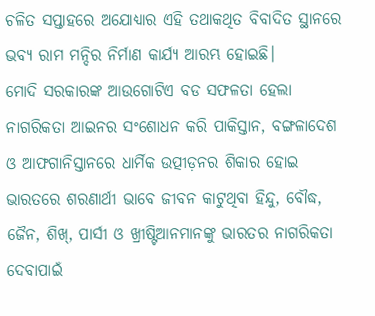ଚଳିତ ସପ୍ତାହରେ ଅଯୋଧ୍ୟାର ଏହି ତଥାକଥିତ ବିବାଦିତ ସ୍ଥାନରେ ଭବ୍ୟ ରାମ ମନ୍ଦିର ନିର୍ମାଣ କାର୍ଯ୍ୟ ଆରମ୍ଭ ହୋଇଛି।
ମୋଦି ସରକାରଙ୍କ ଆଉଗୋଟିଏ ବଡ ସଫଳତା ହେଲା ନାଗରିକତା ଆଇନର ସଂଶୋଧନ କରି ପାକିସ୍ତାନ, ବଙ୍ଗଳାଦେଶ ଓ ଆଫଗାନିସ୍ତାନରେ ଧାର୍ମିକ ଉତ୍ପୀଡ଼ନର ଶିକାର ହୋଇ ଭାରତରେ ଶରଣାର୍ଥୀ ଭାବେ ଜୀବନ କାଟୁଥିବା ହିନ୍ଦୁ, ବୌଦ୍ଧ, ଜୈନ, ଶିଖ୍, ପାର୍ସୀ ଓ ଖ୍ରୀଷ୍ଟିଆନମାନଙ୍କୁ ଭାରତର ନାଗରିକତା ଦେବାପାଇଁ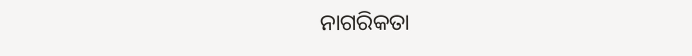ନାଗରିକତା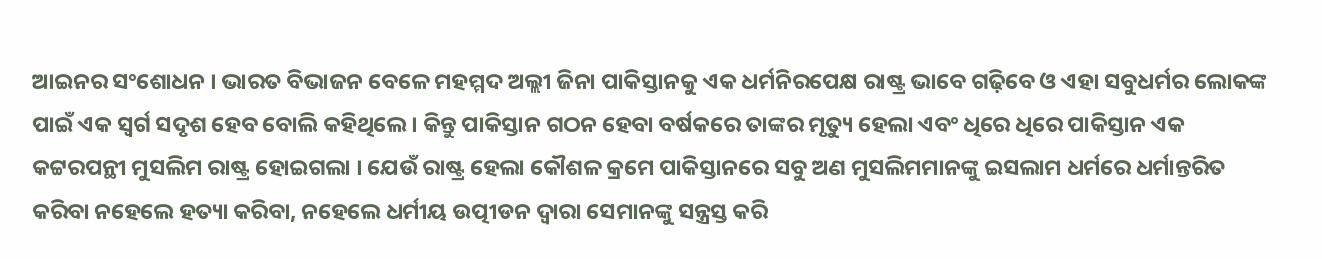ଆଇନର ସଂଶୋଧନ । ଭାରତ ବିଭାଜନ ବେଳେ ମହମ୍ମଦ ଅଲ୍ଲୀ ଜିନା ପାକିସ୍ତାନକୁ ଏକ ଧର୍ମନିରପେକ୍ଷ ରାଷ୍ଟ୍ର ଭାବେ ଗଢ଼ିବେ ଓ ଏହା ସବୁଧର୍ମର ଲୋକଙ୍କ ପାଇଁ ଏକ ସ୍ୱର୍ଗ ସଦୃଶ ହେବ ବୋଲି କହିଥିଲେ । କିନ୍ତୁ ପାକିସ୍ତାନ ଗଠନ ହେବା ବର୍ଷକରେ ତାଙ୍କର ମୃତ୍ୟୁ ହେଲା ଏବଂ ଧିରେ ଧିରେ ପାକିସ୍ତାନ ଏକ କଟ୍ଟରପନ୍ଥୀ ମୁସଲିମ ରାଷ୍ଟ୍ର ହୋଇଗଲା । ଯେଉଁ ରାଷ୍ଟ୍ର ହେଲା କୌଶଳ କ୍ରମେ ପାକିସ୍ତାନରେ ସବୁ ଅଣ ମୁସଲିମମାନଙ୍କୁ ଇସଲାମ ଧର୍ମରେ ଧର୍ମାନ୍ତରିତ କରିବା ନହେଲେ ହତ୍ୟା କରିବା, ନହେଲେ ଧର୍ମୀୟ ଉତ୍ପୀଡନ ଦ୍ୱାରା ସେମାନଙ୍କୁ ସନ୍ତ୍ରସ୍ତ କରି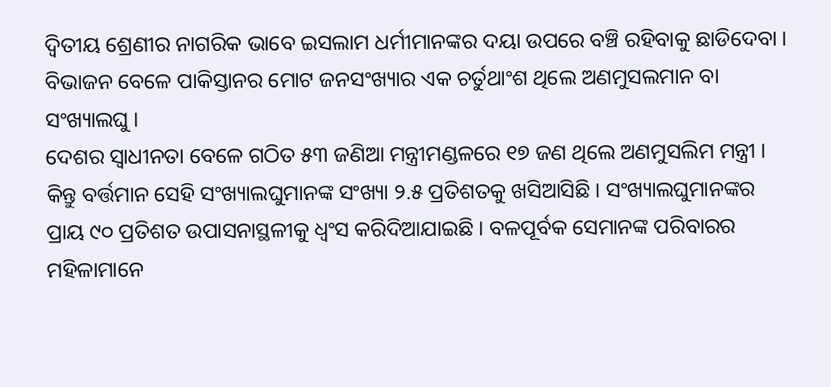ଦ୍ୱିତୀୟ ଶ୍ରେଣୀର ନାଗରିକ ଭାବେ ଇସଲାମ ଧର୍ମୀମାନଙ୍କର ଦୟା ଉପରେ ବଞ୍ଚି ରହିବାକୁ ଛାଡିଦେବା । ବିଭାଜନ ବେଳେ ପାକିସ୍ତାନର ମୋଟ ଜନସଂଖ୍ୟାର ଏକ ଚର୍ତୁଥାଂଶ ଥିଲେ ଅଣମୁସଲମାନ ବା ସଂଖ୍ୟାଲଘୁ ।
ଦେଶର ସ୍ୱାଧୀନତା ବେଳେ ଗଠିତ ୫୩ ଜଣିଆ ମନ୍ତ୍ରୀମଣ୍ଡଳରେ ୧୭ ଜଣ ଥିଲେ ଅଣମୁସଲିମ ମନ୍ତ୍ରୀ । କିନ୍ତୁ ବର୍ତ୍ତମାନ ସେହି ସଂଖ୍ୟାଲଘୁମାନଙ୍କ ସଂଖ୍ୟା ୨.୫ ପ୍ରତିଶତକୁ ଖସିଆସିଛି । ସଂଖ୍ୟାଲଘୁମାନଙ୍କର ପ୍ରାୟ ୯୦ ପ୍ରତିଶତ ଉପାସନାସ୍ଥଳୀକୁ ଧ୍ୱଂସ କରିଦିଆଯାଇଛି । ବଳପୂର୍ବକ ସେମାନଙ୍କ ପରିବାରର ମହିଳାମାନେ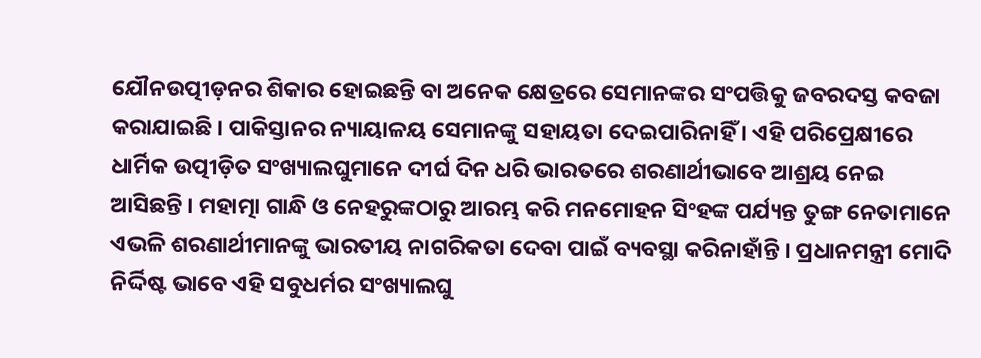ଯୌନଉତ୍ପୀଡ଼ନର ଶିକାର ହୋଇଛନ୍ତି ବା ଅନେକ କ୍ଷେତ୍ରରେ ସେମାନଙ୍କର ସଂପତ୍ତିକୁ ଜବରଦସ୍ତ କବଜା କରାଯାଇଛି । ପାକିସ୍ତାନର ନ୍ୟାୟାଳୟ ସେମାନଙ୍କୁ ସହାୟତା ଦେଇପାରିନାହିଁ । ଏହି ପରିପ୍ରେକ୍ଷୀରେ ଧାର୍ମିକ ଉତ୍ପୀଡ଼ିତ ସଂଖ୍ୟାଲଘୁମାନେ ଦୀର୍ଘ ଦିନ ଧରି ଭାରତରେ ଶରଣାର୍ଥୀଭାବେ ଆଶ୍ରୟ ନେଇ ଆସିଛନ୍ତି । ମହାତ୍ମା ଗାନ୍ଧି ଓ ନେହରୁଙ୍କଠାରୁ ଆରମ୍ଭ କରି ମନମୋହନ ସିଂହଙ୍କ ପର୍ଯ୍ୟନ୍ତ ତୁଙ୍ଗ ନେତାମାନେ ଏଭଳି ଶରଣାର୍ଥୀମାନଙ୍କୁ ଭାରତୀୟ ନାଗରିକତା ଦେବା ପାଇଁ ବ୍ୟବସ୍ଥା କରିନାହାଁନ୍ତି । ପ୍ରଧାନମନ୍ତ୍ରୀ ମୋଦି ନିର୍ଦ୍ଦିଷ୍ଟ ଭାବେ ଏହି ସବୁଧର୍ମର ସଂଖ୍ୟାଲଘୁ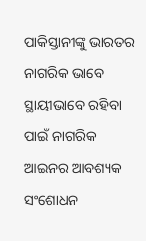ପାକିସ୍ତାନୀଙ୍କୁ ଭାରତର ନାଗରିକ ଭାବେ ସ୍ଥାୟୀଭାବେ ରହିବା ପାଇଁ ନାଗରିକ ଆଇନର ଆବଶ୍ୟକ ସଂଶୋଧନ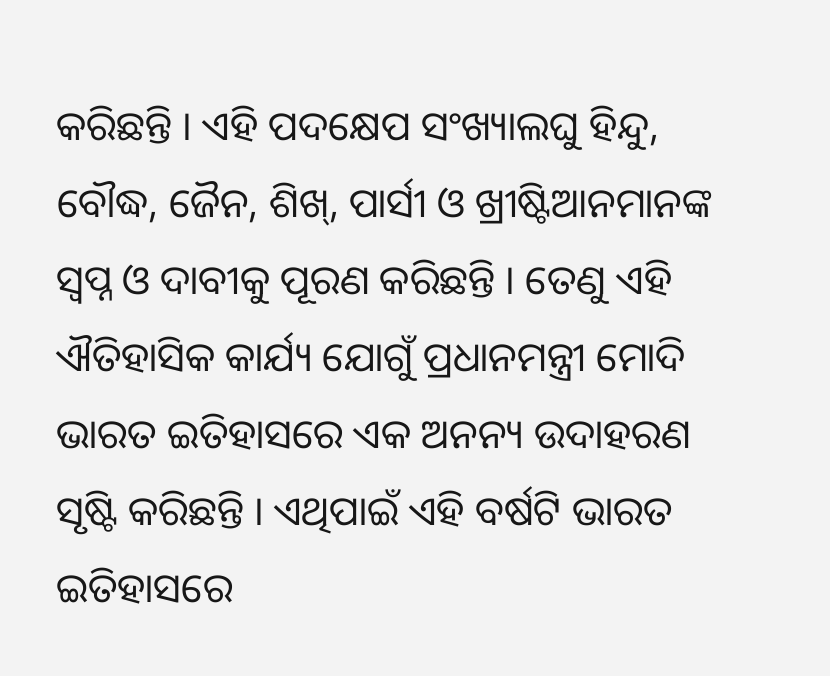କରିଛନ୍ତି । ଏହି ପଦକ୍ଷେପ ସଂଖ୍ୟାଲଘୁ ହିନ୍ଦୁ, ବୌଦ୍ଧ, ଜୈନ, ଶିଖ୍, ପାର୍ସୀ ଓ ଖ୍ରୀଷ୍ଟିଆନମାନଙ୍କ ସ୍ୱପ୍ନ ଓ ଦାବୀକୁ ପୂରଣ କରିଛନ୍ତି । ତେଣୁ ଏହି ଐତିହାସିକ କାର୍ଯ୍ୟ ଯୋଗୁଁ ପ୍ରଧାନମନ୍ତ୍ରୀ ମୋଦି ଭାରତ ଇତିହାସରେ ଏକ ଅନନ୍ୟ ଉଦାହରଣ ସୃଷ୍ଟି କରିଛନ୍ତି । ଏଥିପାଇଁ ଏହି ବର୍ଷଟି ଭାରତ ଇତିହାସରେ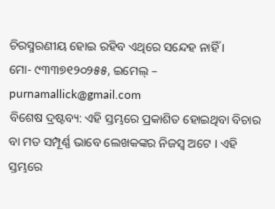ଚିରସ୍ମରଣୀୟ ହୋଇ ରହିବ ଏଥିରେ ସନ୍ଦେହ ନାହିଁ ।
ମୋ- ୯୩୩୭୧୨୦୨୫୫, ଇମେଲ୍ – purnamallick@gmail.com
ବିଶେଷ ଦ୍ରଷ୍ଟବ୍ୟ: ଏହି ସ୍ତମ୍ଭରେ ପ୍ରକାଶିତ ହୋଇଥିବା ବିଚାର ବା ମତ ସମ୍ପୂର୍ଣ୍ଣ ଭାବେ ଲେଖକଙ୍କର ନିଜସ୍ୱ ଅଟେ । ଏହି ସ୍ତମ୍ଭରେ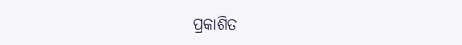ପ୍ରକାଶିତ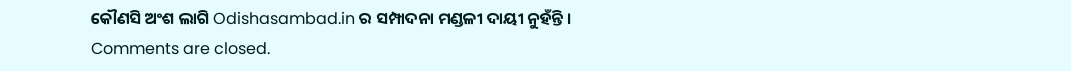କୌଣସି ଅଂଶ ଲାଗି Odishasambad.in ର ସମ୍ପାଦନା ମଣ୍ଡଳୀ ଦାୟୀ ନୁହଁନ୍ତି ।
Comments are closed.